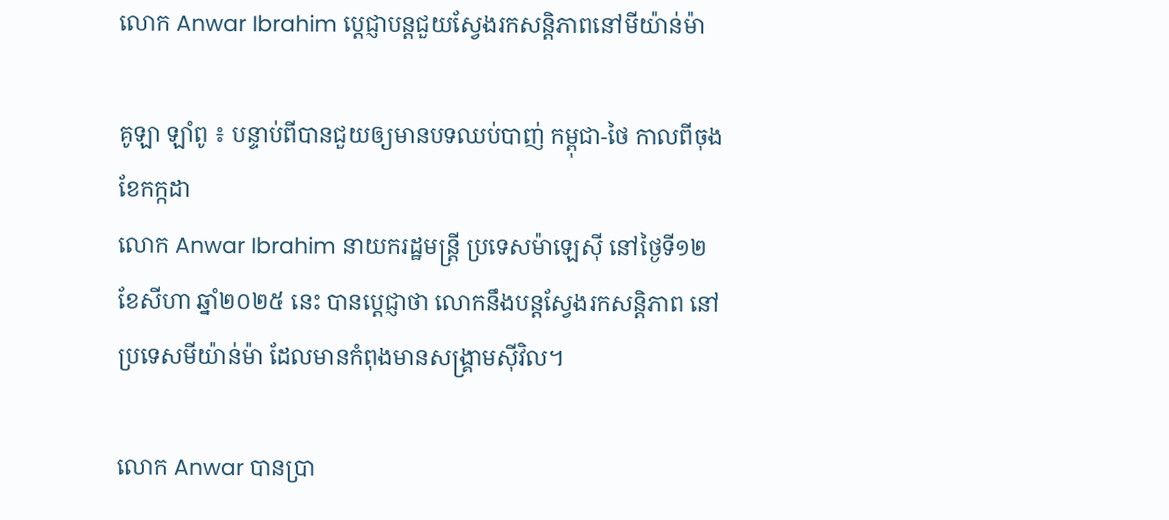លោក Anwar Ibrahim ប្តេជ្ញាបន្តជួយស្វែងរកសន្តិភាពនៅមីយ៉ាន់ម៉ា

គូឡា ឡាំពូ ៖ បន្ទាប់ពីបានជួយឲ្យមានបទឈប់បាញ់ កម្ពុជា-ថៃ កាលពីចុងខែកក្កដា
លោក Anwar Ibrahim នាយករដ្ឋមន្ត្រី ប្រទេសម៉ាឡេស៊ី នៅថ្ងៃទី១២ ខែសីហា ឆ្នាំ២០២៥ នេះ បានប្តេជ្ញាថា លោកនឹងបន្តស្វែងរកសន្តិភាព នៅប្រទេសមីយ៉ាន់ម៉ា ដែលមានកំពុងមានសង្គ្រាមស៊ីវិល។

លោក Anwar បានប្រា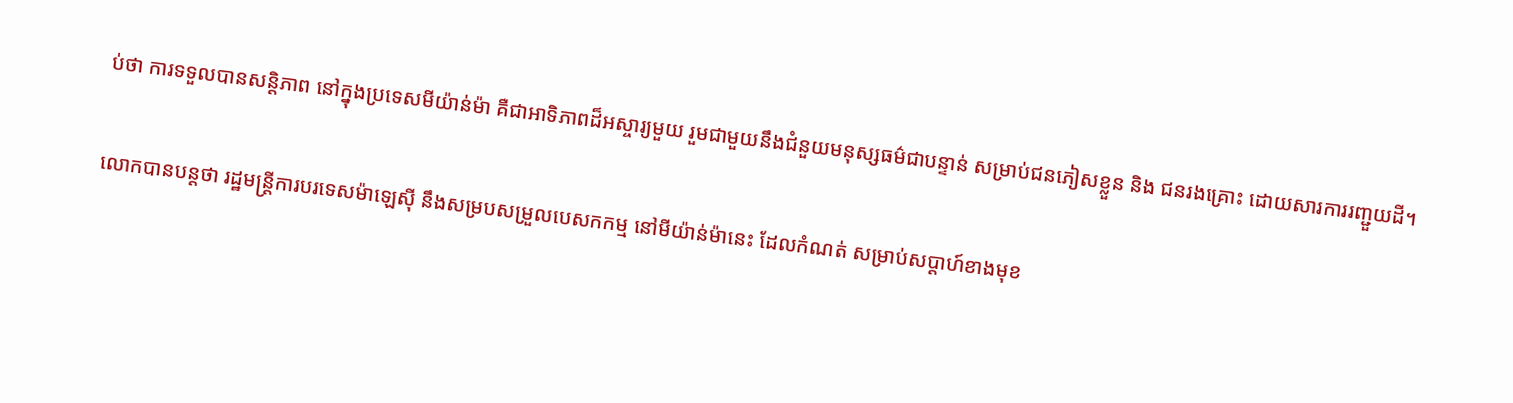ប់ថា ការទទួលបានសន្តិភាព នៅក្នុងប្រទេសមីយ៉ាន់ម៉ា គឺជាអាទិភាពដ៏អស្ចារ្យមួយ រួមជាមួយនឹងជំនួយមនុស្សធម៌ជាបន្ទាន់ សម្រាប់ជនភៀសខ្លួន និង ជនរងគ្រោះ ដោយសារការរញ្ជួយដី។

លោកបានបន្តថា រដ្ឋមន្ត្រីការបរទេសម៉ាឡេស៊ី នឹងសម្របសម្រួលបេសកកម្ម នៅមីយ៉ាន់ម៉ានេះ ដែលកំណត់ សម្រាប់សប្តាហ៍ខាងមុខ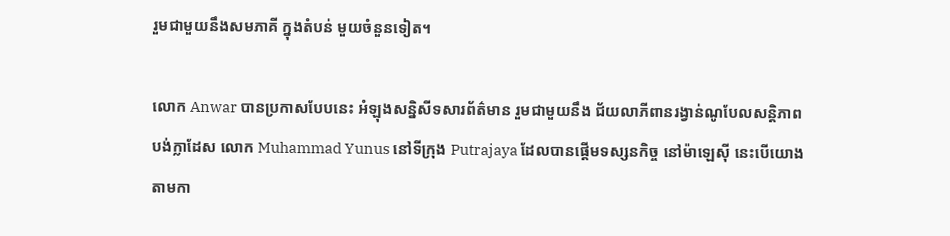រួមជាមួយនឹងសមភាគី ក្នុងតំបន់ មួយចំនួនទៀត។

លោក Anwar បានប្រកាសបែបនេះ អំឡុងសន្និសីទសារព័ត៌មាន រួមជាមួយនឹង ជ័យលាភីពានរង្វាន់ណូបែលសន្តិភាព បង់ក្លាដែស លោក Muhammad Yunus នៅទីក្រុង Putrajaya ដែលបានផ្តើមទស្សនកិច្ច នៅម៉ាឡេស៊ី នេះបើយោងតាមកា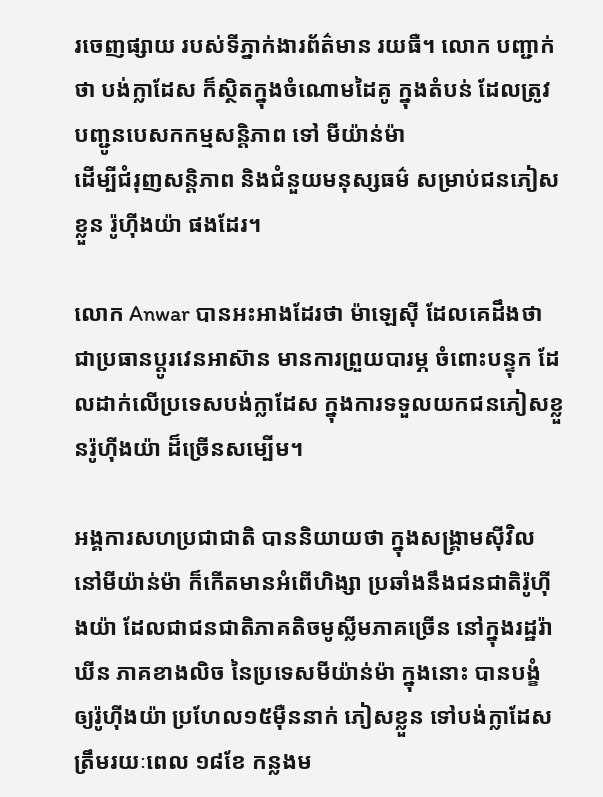រចេញផ្សាយ របស់ទីភ្នាក់ងារព័ត៌មាន រយធឺ។ លោក បញ្ជាក់ថា បង់ក្លាដែស ក៏ស្ថិតក្នុងចំណោមដៃគូ ក្នុងតំបន់ ដែលត្រូវបញ្ជូនបេសកកម្មសន្តិភាព ទៅ មីយ៉ាន់ម៉ា
ដើម្បីជំរុញសន្តិភាព និងជំនួយមនុស្សធម៌ សម្រាប់ជនភៀសខ្លួន រ៉ូហ៊ីងយ៉ា ផងដែរ។

លោក Anwar បានអះអាងដែរថា ម៉ាឡេស៊ី ដែលគេដឹងថា ជាប្រធានប្តូរវេនអាស៊ាន មានការព្រួយបារម្ភ ចំពោះបន្ទុក ដែលដាក់លើប្រទេសបង់ក្លាដែស ក្នុងការទទួលយកជនភៀសខ្លួនរ៉ូហ៊ីងយ៉ា ដ៏ច្រើនសម្បើម។

អង្គការសហប្រជាជាតិ បាននិយាយថា ក្នុងសង្គ្រាមស៊ីវិល នៅមីយ៉ាន់ម៉ា ក៏កើតមានអំពើហិង្សា ប្រឆាំងនឹងជនជាតិរ៉ូហ៊ីងយ៉ា ដែលជាជនជាតិភាគតិចមូស្លីមភាគច្រើន នៅក្នុងរដ្ឋរ៉ាឃីន ភាគខាងលិច នៃប្រទេសមីយ៉ាន់ម៉ា ក្នុងនោះ បានបង្ខំ ឲ្យរ៉ូហ៊ីងយ៉ា ប្រហែល១៥ម៉ឺននាក់ ភៀសខ្លួន ទៅបង់ក្លាដែស ត្រឹមរយៈពេល ១៨ខែ កន្លងម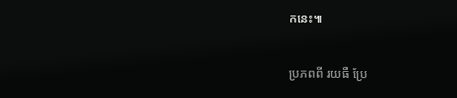កនេះ៕

ប្រភពពី រយធឺ ប្រែ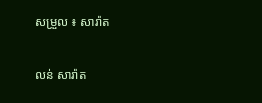សម្រួល ៖ សារ៉ាត

លន់ សារ៉ាត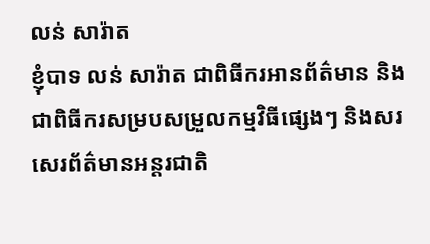លន់ សារ៉ាត
ខ្ញុំបាទ លន់ សារ៉ាត ជាពិធីករអានព័ត៌មាន និងជាពិធីករសម្របសម្រួលកម្មវិធីផ្សេងៗ និងសរសេរព័ត៌មានអន្តរជាតិ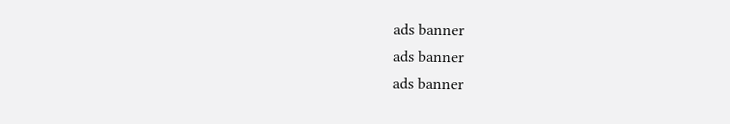ads banner
ads banner
ads banner